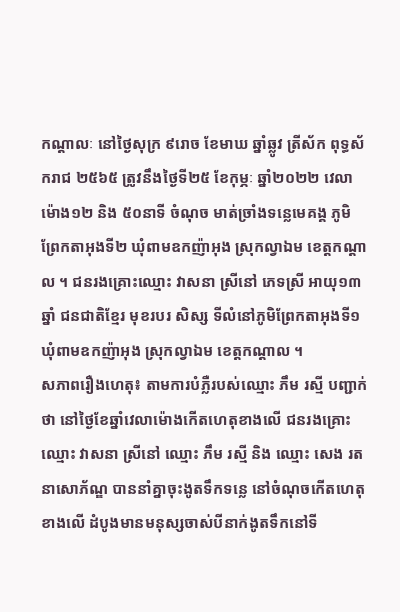កណ្ដាលៈ នៅថ្ងៃសុក្រ ៩រោច ខែមាឃ ឆ្នាំឆ្លូវ ត្រីស័ក ពុទ្ធស័ករាជ ២៥៦៥ ត្រូវនឹងថ្ងៃទី២៥ ខែកុម្ភៈ ឆ្នាំ២០២២ វេលាម៉ោង១២ និង ៥០នាទី ចំណុច មាត់ច្រាំងទន្លេមេគង្គ ភូមិព្រែកតាអុងទី២ ឃុំពាមឧកញ៉ាអុង ស្រុកល្វាឯម ខេត្តកណ្តាល ។ ជនរងគ្រោះឈ្មោះ វាសនា ស្រីនៅ ភេទស្រី អាយុ១៣ ឆ្នាំ ជនជាតិខ្មែរ មុខរបរ សិស្ស ទីលំនៅភូមិព្រែកតាអុងទី១ ឃុំពាមឧកញ៉ាអុង ស្រុកល្វាឯម ខេត្តកណ្ដាល ។
សភាពរឿងហេតុ៖ តាមការបំភ្លឺរបស់ឈ្មោះ ភឹម រស្មី បញ្ជាក់ថា នៅថ្ងៃខែឆ្នាំវេលាម៉ោងកើតហេតុខាងលើ ជនរងគ្រោះឈ្មោះ វាសនា ស្រីនៅ ឈ្មោះ ភឹម រស្មី និង ឈ្មោះ សេង រតនាសោភ័ណ្ឌ បាននាំគ្នាចុះងូតទឹកទន្លេ នៅចំណុចកើតហេតុខាងលើ ដំបូងមានមនុស្សចាស់បីនាក់ងូតទឹកនៅទី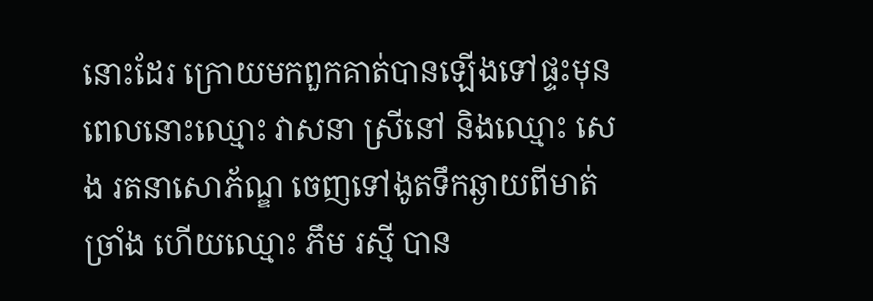នោះដែរ ក្រោយមកពួកគាត់បានឡើងទៅផ្ទះមុន ពេលនោះឈ្មោះ វាសនា ស្រីនៅ និងឈ្មោះ សេង រតនាសោភ័ណ្ឌ ចេញទៅងូតទឹកឆ្ងាយពីមាត់ច្រាំង ហើយឈ្មោះ ភឹម រស្មី បាន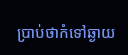ប្រាប់ថាកំទៅឆ្ងាយ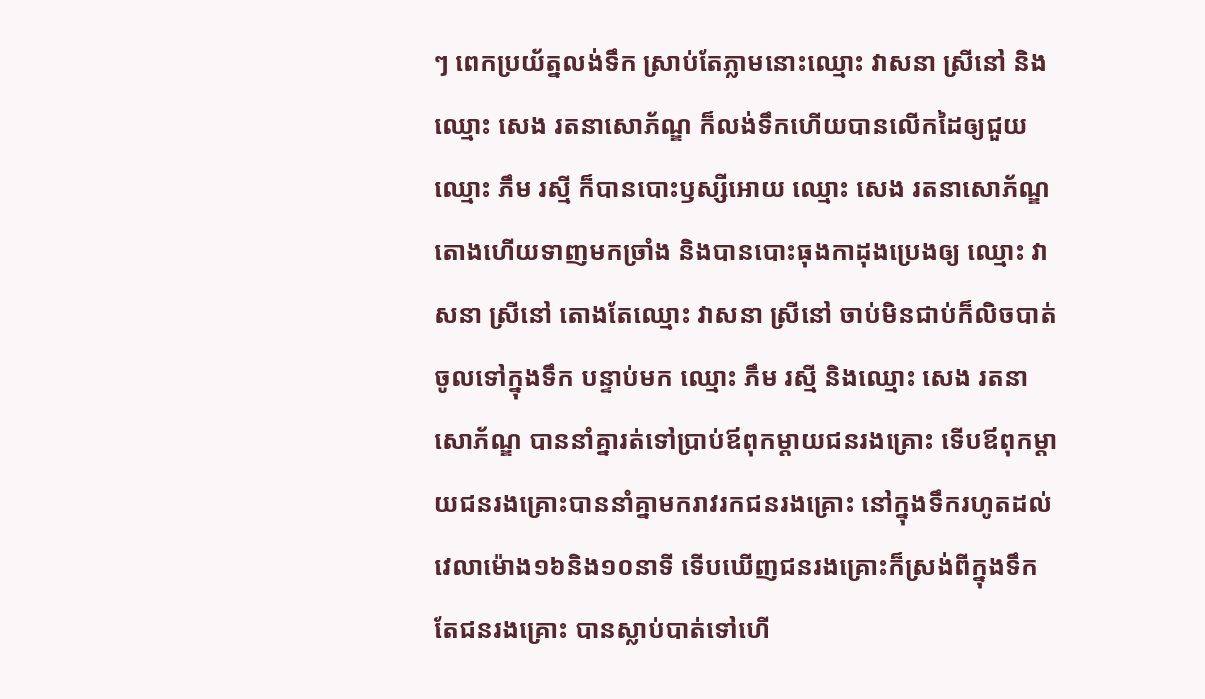ៗ ពេកប្រយ័ត្នលង់ទឹក ស្រាប់តែភ្លាមនោះឈ្មោះ វាសនា ស្រីនៅ និងឈ្មោះ សេង រតនាសោភ័ណ្ឌ ក៏លង់ទឹកហើយបានលើកដៃឲ្យជួយឈ្មោះ ភឹម រស្មី ក៏បានបោះឫស្សីអោយ ឈ្មោះ សេង រតនាសោភ័ណ្ឌ តោងហើយទាញមកច្រាំង និងបានបោះធុងកាដុងប្រេងឲ្យ ឈ្មោះ វាសនា ស្រីនៅ តោងតែឈ្មោះ វាសនា ស្រីនៅ ចាប់មិនជាប់ក៏លិចបាត់ចូលទៅក្នុងទឹក បន្ទាប់មក ឈ្មោះ ភឹម រស្មី និងឈ្មោះ សេង រតនាសោភ័ណ្ឌ បាននាំគ្នារត់ទៅប្រាប់ឪពុកម្តាយជនរងគ្រោះ ទើបឪពុកម្តាយជនរងគ្រោះបាននាំគ្នាមករាវរកជនរងគ្រោះ នៅក្នុងទឹករហូតដល់វេលាម៉ោង១៦និង១០នាទី ទើបឃើញជនរងគ្រោះក៏ស្រង់ពីក្នុងទឹកតែជនរងគ្រោះ បានស្លាប់បាត់ទៅហើ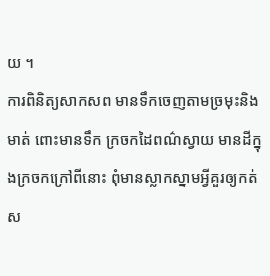យ ។
ការពិនិត្យសាកសព មានទឹកចេញតាមច្រមុះនិងមាត់ ពោះមានទឹក ក្រចកដៃពណ៌ស្វាយ មានដីក្នុងក្រចកក្រៅពីនោះ ពុំមានស្លាកស្នាមអ្វីគួរឲ្យកត់ស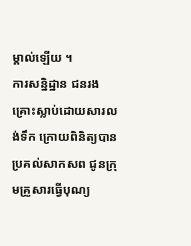ម្គាល់ឡើយ ។
ការសន្និដ្ឋាន ជនរងគ្រោះស្លាប់ដោយសារលង់ទឹក ក្រោយពិនិត្យបានប្រគល់សាកសព ជូនក្រុមគ្រួសារធ្វើបុណ្យ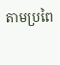តាមប្រពៃ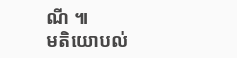ណី ៕
មតិយោបល់